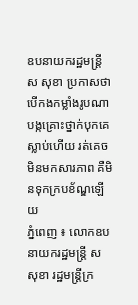ឧបនាយករដ្ឋមន្ដ្រី ស សុខា ប្រកាសថា បើកងកម្លាំងរូបណា បង្កគ្រោះថ្នាក់បុកគេស្លាប់ហើយ រត់គេចមិនមកសារភាព គឺមិនទុកក្របខ័ណ្ឌឡើយ
ភ្នំពេញ ៖ លោកឧបនាយករដ្ឋមន្ដ្រី ស សុខា រដ្ឋមន្ដ្រីក្រ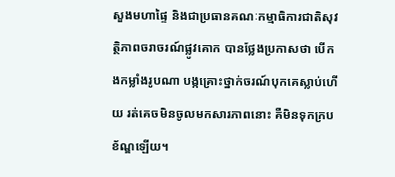សួងមហាផ្ទៃ និងជាប្រធានគណៈកម្មាធិការជាតិសុវត្ថិភាពចរាចរណ៍ផ្លូវគោក បានថ្លែងប្រកាសថា បើកងកម្លាំងរូបណា បង្កគ្រោះថ្នាក់ចរណ៍បុកគេស្លាប់ហើយ រត់គេចមិនចូលមកសារភាពនោះ គឺមិនទុកក្របខ័ណ្ឌឡើយ។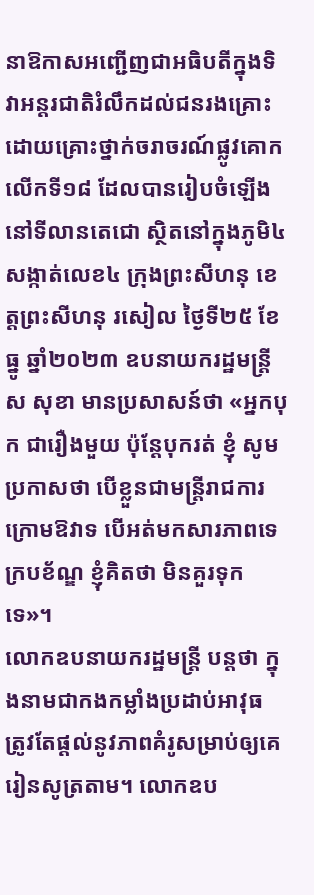នាឱកាសអញ្ជើញជាអធិបតីក្នុងទិវាអន្តរជាតិរំលឹកដល់ជនរងគ្រោះដោយគ្រោះថ្នាក់ចរាចរណ៍ផ្លូវគោកលើកទី១៨ ដែលបានរៀបចំឡើងនៅទីលានតេជោ ស្ថិតនៅក្នុងភូមិ៤ សង្កាត់លេខ៤ ក្រុងព្រះសីហនុ ខេត្តព្រះសីហនុ រសៀល ថ្ងៃទី២៥ ខែធ្នូ ឆ្នាំ២០២៣ ឧបនាយករដ្ឋមន្ដ្រី ស សុខា មានប្រសាសន៍ថា «អ្នកបុក ជារឿងមួយ ប៉ុន្ដែបុករត់ ខ្ញុំ សូមប្រកាសថា បើខ្លួនជាមន្ដ្រីរាជការ ក្រោមឱវាទ បើអត់មកសារភាពទេ ក្របខ័ណ្ឌ ខ្ញុំគិតថា មិនគួរទុកទេ»។
លោកឧបនាយករដ្ឋមន្ដ្រី បន្ដថា ក្នុងនាមជាកងកម្លាំងប្រដាប់អាវុធ ត្រូវតែផ្តល់នូវភាពគំរូសម្រាប់ឲ្យគេរៀនសូត្រតាម។ លោកឧប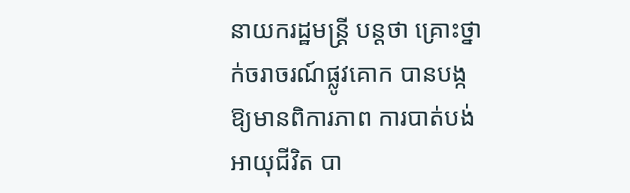នាយករដ្ឋមន្ដ្រី បន្ដថា គ្រោះថ្នាក់ចរាចរណ៍ផ្លូវគោក បានបង្កឱ្យមានពិការភាព ការបាត់បង់អាយុជីវិត បា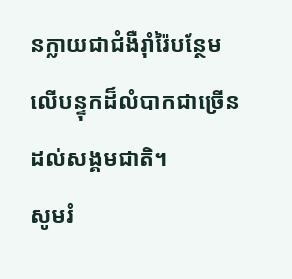នក្លាយជាជំងឺរ៉ាំរ៉ៃបន្ថែមលើបន្ទុកដ៏លំបាកជាច្រើនដល់សង្គមជាតិ។
សូមរំ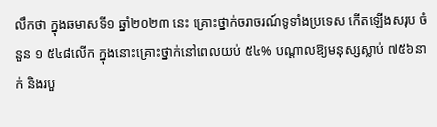លឹកថា ក្នុងឆមាសទី១ ឆ្នាំ២០២៣ នេះ គ្រោះថ្នាក់ចរាចរណ៍ទូទាំងប្រទេស កើតឡើងសរុប ចំនួន ១ ៥៤៨លើក ក្នុងនោះគ្រោះថ្នាក់នៅពេលយប់ ៥៤% បណ្តាលឱ្យមនុស្សស្លាប់ ៧៥៦នាក់ និងរបួ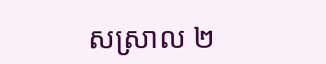សស្រាល ២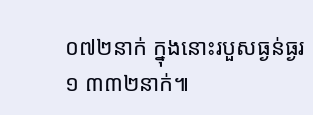០៧២នាក់ ក្នុងនោះរបួសធ្ងន់ធ្ងរ ១ ៣៣២នាក់៕